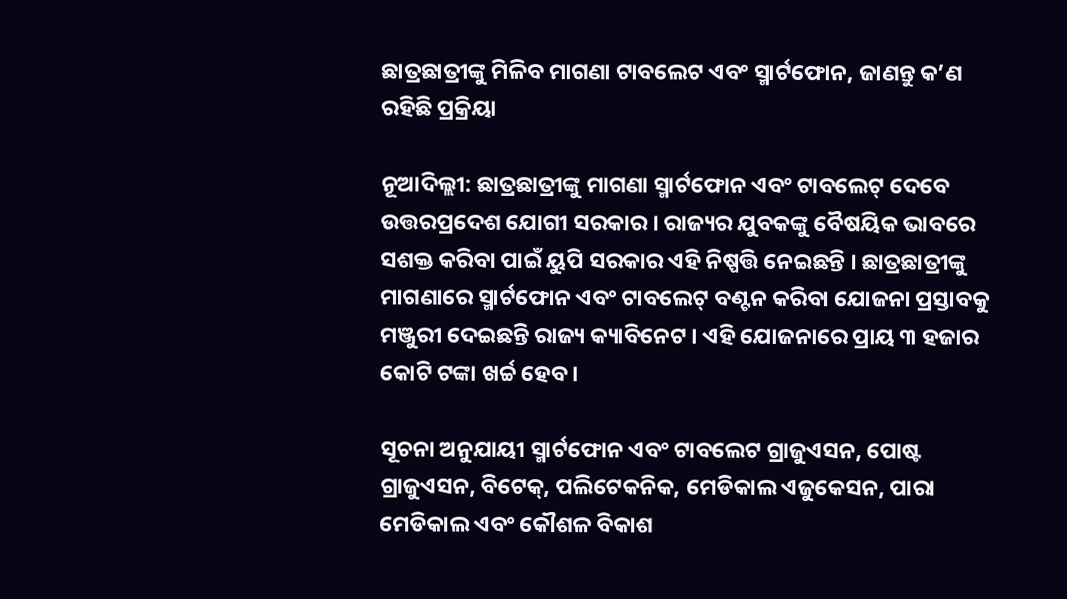ଛାତ୍ରଛାତ୍ରୀଙ୍କୁ ମିଳିବ ମାଗଣା ଟାବଲେଟ ଏବଂ ସ୍ମାର୍ଟଫୋନ, ଜାଣନ୍ତୁ କ’ଣ ରହିଛି ପ୍ରକ୍ରିୟା

ନୂଆଦିଲ୍ଲୀ: ଛାତ୍ରଛାତ୍ରୀଙ୍କୁ ମାଗଣା ସ୍ମାର୍ଟଫୋନ ଏବଂ ଟାବଲେଟ୍ ଦେବେ ଉତ୍ତରପ୍ରଦେଶ ଯୋଗୀ ସରକାର । ରାଜ୍ୟର ଯୁବକଙ୍କୁ ବୈଷୟିକ ଭାବରେ ସଶକ୍ତ କରିବା ପାଇଁ ୟୁପି ସରକାର ଏହି ନିଷ୍ପତ୍ତି ନେଇଛନ୍ତି । ଛାତ୍ରଛାତ୍ରୀଙ୍କୁ ମାଗଣାରେ ସ୍ମାର୍ଟଫୋନ ଏବଂ ଟାବଲେଟ୍ ବଣ୍ଟନ କରିବା ଯୋଜନା ପ୍ରସ୍ତାବକୁ ମଞ୍ଜୁରୀ ଦେଇଛନ୍ତି ରାଜ୍ୟ କ୍ୟାବିନେଟ । ଏହି ଯୋଜନାରେ ପ୍ରାୟ ୩ ହଜାର କୋଟି ଟଙ୍କା ଖର୍ଚ୍ଚ ହେବ ।

ସୂଚନା ଅନୁଯାୟୀ ସ୍ମାର୍ଟଫୋନ ଏବଂ ଟାବଲେଟ ଗ୍ରାଜୁଏସନ, ପୋଷ୍ଟ ଗ୍ରାଜୁଏସନ, ବିଟେକ୍, ପଲିଟେକନିକ, ମେଡିକାଲ ଏଜୁକେସନ, ପାରା ମେଡିକାଲ ଏବଂ କୌଶଳ ବିକାଶ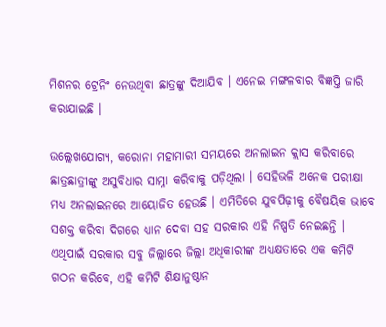ମିଶନର ଟ୍ରେନିଂ ନେଉଥିବା ଛାତ୍ରଙ୍କୁ ଦିଆଯିବ । ଏନେଇ ମଙ୍ଗଳବାର ବିଜ୍ଞପ୍ତି ଜାରି କରାଯାଇଛି ।

ଉଲ୍ଲେଖଯୋଗ୍ୟ, କରୋନା ମହାମାରୀ ସମୟରେ ଅନଲାଇନ କ୍ଲାସ କରିବାରେ ଛାତ୍ରଛାତ୍ରୀଙ୍କୁ ଅସୁବିଧାର ସାମ୍ନା କରିବାକୁ ପଡ଼ିଥିଲା । ସେହିଭଳି ଅନେକ ପରୀକ୍ଷା ମଧ୍ୟ ଅନଲାଇନରେ ଆୟୋଜିତ ହେଉଛି । ଏମିତିରେ ଯୁବପିଢ଼ୀକୁ ବୈଷୟିକ ଭାବେ ସଶକ୍ତ କରିବା ଦିଗରେ ଧ୍ୟାନ ଦେବା ସହ ସରକାର ଏହି ନିଷ୍ପତି ନେଇଛନ୍ତି । ଏଥିପାଇଁ ସରକାର ସବୁ ଜିଲ୍ଲାରେ ଜିଲ୍ଲା ଅଧିକାରୀଙ୍କ ଅଧ୍ୟକ୍ଷତାରେ ଏକ କମିଟି ଗଠନ କରିବେ, ଏହି କମିଟି ଶିକ୍ଷାନୁଷ୍ଠାନ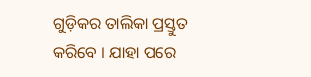ଗୁଡ଼ିକର ତାଲିକା ପ୍ରସ୍ତୁତ କରିବେ । ଯାହା ପରେ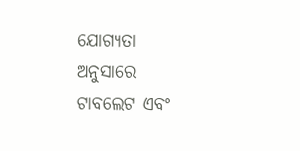ଯୋଗ୍ୟତା ଅନୁସାରେ ଟାବଲେଟ ଏବଂ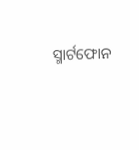ସ୍ମାର୍ଟଫୋନ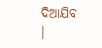ଦିଆଯିବ ।